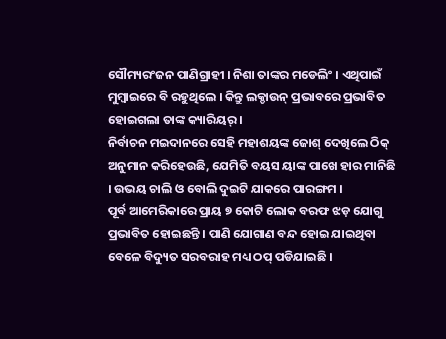ସୌମ୍ୟରଂଜନ ପାଣିଗ୍ରାହୀ । ନିଶା ତାଙ୍କର ମଡେଲିଂ । ଏଥିପାଇଁ ମୁମ୍ବାଇରେ ବି ରହୁଥିଲେ । କିନ୍ତୁ ଲକ୍ଡାଉନ୍ ପ୍ରଭାବରେ ପ୍ରଭାବିତ ହୋଇଗଲା ତାଙ୍କ କ୍ୟାରିୟର୍ ।
ନିର୍ବାଚନ ମଇଦାନରେ ସେହି ମହାଶୟଙ୍କ ଜୋଶ୍ ଦେଖିଲେ ଠିକ୍ ଅନୁମାନ କରିହେଉଛି, ଯେମିତି ବୟସ ୟାଙ୍କ ପାଖେ ହାର ମାନିଛି । ଉଭୟ ଚାଲି ଓ ବୋଲି ଦୁଇଟି ଯାକରେ ପାରଙ୍ଗମ ।
ପୂର୍ବ ଆମେରିକାରେ ପ୍ରାୟ ୭ କୋଟି ଲୋକ ବରଫ ଝଡ଼ ଯୋଗୁ ପ୍ରଭାବିତ ହୋଇଛନ୍ତି । ପାଣି ଯୋଗାଣ ବନ୍ଦ ହୋଇ ଯାଇଥିବା ବେଳେ ବିଦ୍ୟୁତ ସରବରାହ ମଧ୍ୟ ଠପ୍ ପଡିଯାଇଛି ।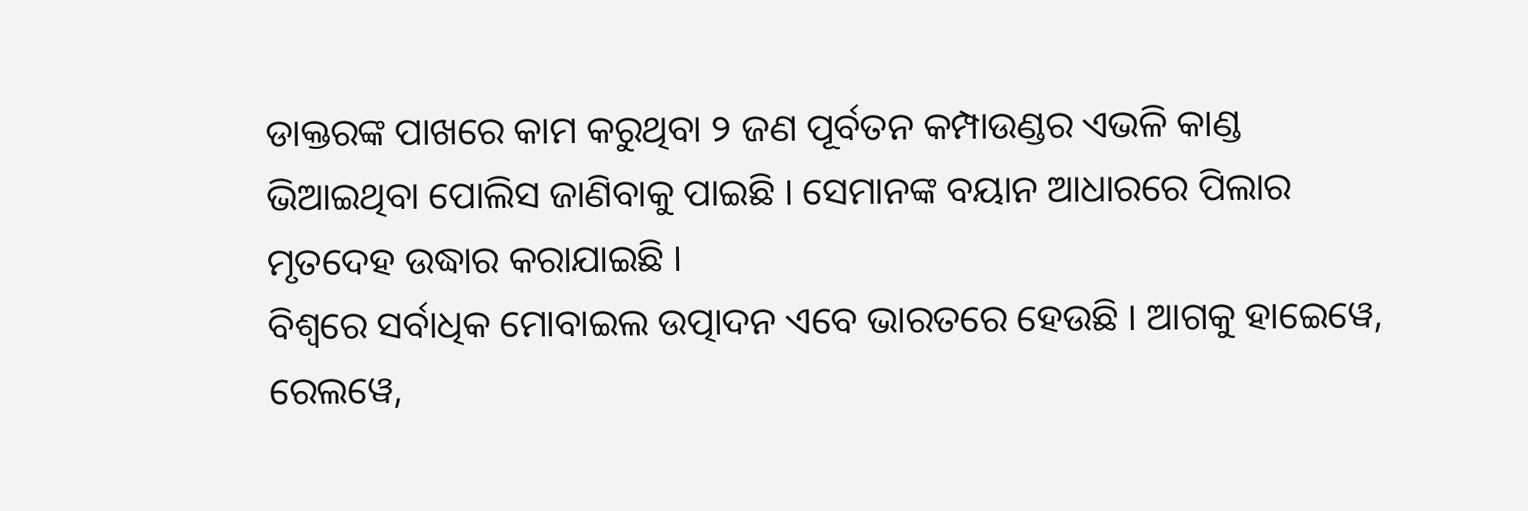ଡାକ୍ତରଙ୍କ ପାଖରେ କାମ କରୁଥିବା ୨ ଜଣ ପୂର୍ବତନ କମ୍ପାଉଣ୍ଡର ଏଭଳି କାଣ୍ଡ ଭିଆଇଥିବା ପୋଲିସ ଜାଣିବାକୁ ପାଇଛି । ସେମାନଙ୍କ ବୟାନ ଆଧାରରେ ପିଲାର ମୃତଦେହ ଉଦ୍ଧାର କରାଯାଇଛି ।
ବିଶ୍ୱରେ ସର୍ବାଧିକ ମୋବାଇଲ ଉତ୍ପାଦନ ଏବେ ଭାରତରେ ହେଉଛି । ଆଗକୁ ହାଇେୱେ, ରେଲୱେ,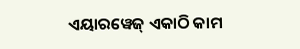ଏୟାରୱେଜ୍ ଏକାଠି କାମ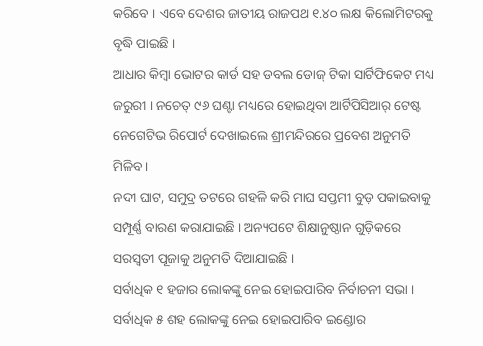କରିବେ । ଏବେ ଦେଶର ଜାତୀୟ ରାଜପଥ ୧.୪୦ ଲକ୍ଷ କିଲୋମିଟରକୁ ବୃଦ୍ଧି ପାଇଛି ।
ଆଧାର କିମ୍ବା ଭୋଟର କାର୍ଡ ସହ ଡବଲ ଡୋଜ୍ ଟିକା ସାର୍ଟିଫିକେଟ ମଧ୍ୟ ଜରୁରୀ । ନଚେତ୍ ୯୬ ଘଣ୍ଟା ମଧ୍ୟରେ ହୋଇଥିବା ଆର୍ଟିପିସିଆର୍ ଟେଷ୍ଟ ନେଗେଟିଭ ରିପୋର୍ଟ ଦେଖାଇଲେ ଶ୍ରୀମନ୍ଦିରରେ ପ୍ରବେଶ ଅନୁମତି ମିଳିବ ।
ନଦୀ ଘାଟ, ସମୁଦ୍ର ତଟରେ ଗହଳି କରି ମାଘ ସପ୍ତମୀ ବୁଡ଼ ପକାଇବାକୁ ସମ୍ପୂର୍ଣ୍ଣ ବାରଣ କରାଯାଇଛି । ଅନ୍ୟପଟେ ଶିକ୍ଷାନୁଷ୍ଠାନ ଗୁଡ଼ିକରେ ସରସ୍ୱତୀ ପୂଜାକୁ ଅନୁମତି ଦିଆଯାଇଛି ।
ସର୍ବାଧିକ ୧ ହଜାର ଲୋକଙ୍କୁ ନେଇ ହୋଇପାରିବ ନିର୍ବାଚନୀ ସଭା । ସର୍ବାଧିକ ୫ ଶହ ଲୋକଙ୍କୁ ନେଇ ହୋଇପାରିବ ଇଣ୍ଡୋର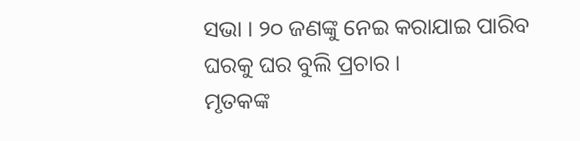ସଭା । ୨୦ ଜଣଙ୍କୁ ନେଇ କରାଯାଇ ପାରିବ ଘରକୁ ଘର ବୁଲି ପ୍ରଚାର ।
ମୃତକଙ୍କ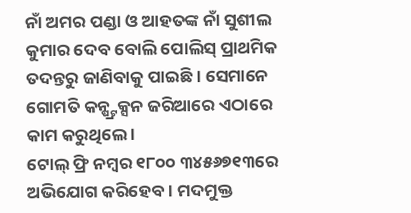ନାଁ ଅମର ପଣ୍ଡା ଓ ଆହତଙ୍କ ନାଁ ସୁଶୀଲ କୁମାର ଦେବ ବୋଲି ପୋଲିସ୍ ପ୍ରାଥମିକ ତଦନ୍ତରୁ ଜାଣିବାକୁ ପାଇଛି । ସେମାନେ ଗୋମତି କନ୍ଷ୍ଟ୍ରକ୍ସନ ଜରିଆରେ ଏଠାରେ କାମ କରୁଥିଲେ ।
ଟୋଲ୍ ଫ୍ରି ନମ୍ବର ୧୮୦୦ ୩୪୫୬୭୧୩ରେ ଅଭିଯୋଗ କରିହେବ । ମଦମୁକ୍ତ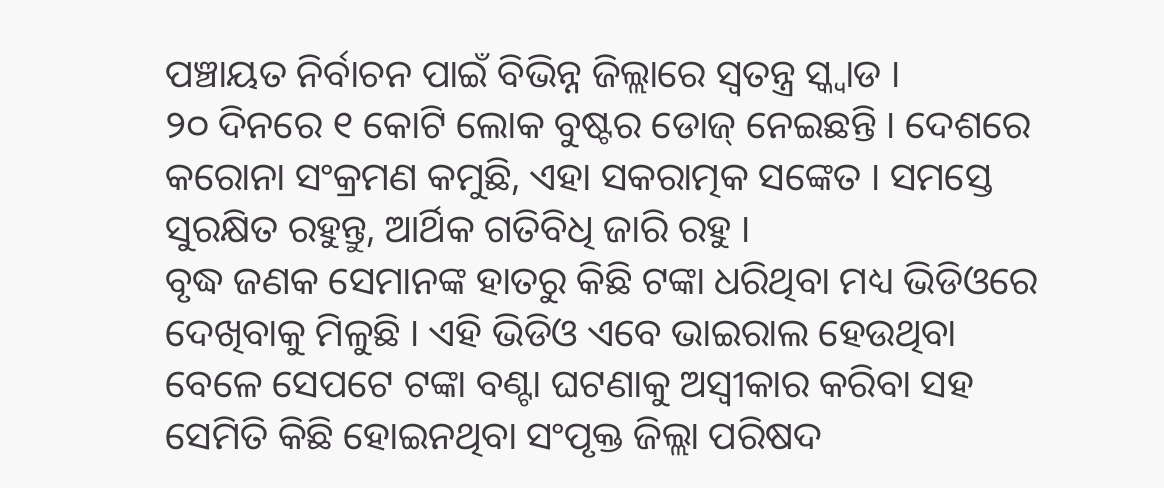ପଞ୍ଚାୟତ ନିର୍ବାଚନ ପାଇଁ ବିଭିନ୍ନ ଜିଲ୍ଲାରେ ସ୍ୱତନ୍ତ୍ର ସ୍କ୍ୱାଡ ।
୨୦ ଦିନରେ ୧ କୋଟି ଲୋକ ବୁଷ୍ଟର ଡୋଜ୍ ନେଇଛନ୍ତି । ଦେଶରେ କରୋନା ସଂକ୍ରମଣ କମୁଛି, ଏହା ସକରାତ୍ମକ ସଙ୍କେତ । ସମସ୍ତେ ସୁରକ୍ଷିତ ରହୁନ୍ତୁ, ଆର୍ଥିକ ଗତିବିଧି ଜାରି ରହୁ ।
ବୃଦ୍ଧ ଜଣକ ସେମାନଙ୍କ ହାତରୁ କିଛି ଟଙ୍କା ଧରିଥିବା ମଧ୍ୟ ଭିଡିଓରେ ଦେଖିବାକୁ ମିଳୁଛି । ଏହି ଭିଡିଓ ଏବେ ଭାଇରାଲ ହେଉଥିବା ବେଳେ ସେପଟେ ଟଙ୍କା ବଣ୍ଟା ଘଟଣାକୁ ଅସ୍ୱୀକାର କରିବା ସହ ସେମିତି କିଛି ହୋଇନଥିବା ସଂପୃକ୍ତ ଜିଲ୍ଲା ପରିଷଦ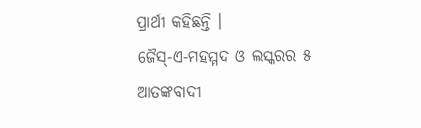ପ୍ରାର୍ଥୀ କହିଛନ୍ତି ।
ଜୈସ୍-ଏ-ମହମ୍ମଦ ଓ ଲସ୍କରର ୫ ଆତଙ୍କବାଦୀ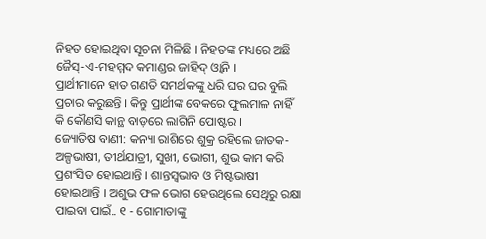ନିହତ ହୋଇଥିବା ସୂଚନା ମିଳିଛି । ନିହତଙ୍କ ମଧ୍ୟରେ ଅଛି ଜୈସ୍-ଏ-ମହମ୍ମଦ କମାଣ୍ଡର ଜାହିଦ୍ ଓ୍ୱାନି ।
ପ୍ରାର୍ଥୀମାନେ ହାତ ଗଣତି ସମର୍ଥକଙ୍କୁ ଧରି ଘର ଘର ବୁଲି ପ୍ରଚାର କରୁଛନ୍ତି । କିନ୍ତୁ ପ୍ରାର୍ଥୀଙ୍କ ବେକରେ ଫୁଲମାଳ ନାହିଁ କି କୌଣସି କାନ୍ଥ ବାଡ଼ରେ ଲାଗିନି ପୋଷ୍ଟର ।
ଜ୍ୟୋତିଷ ବାଣୀ: କନ୍ୟା ରାଶିରେ ଶୁକ୍ର ରହିଲେ ଜାତକ- ଅଳ୍ପଭାଷୀ, ତୀର୍ଥଯାତ୍ରୀ, ସୁଖୀ, ଭୋଗୀ, ଶୁଭ କାମ କରି ପ୍ରଶଂସିତ ହୋଇଥାନ୍ତି । ଶାନ୍ତସ୍ୱଭାବ ଓ ମିଷ୍ଟଭାଷୀ ହୋଇଥାନ୍ତି । ଅଶୁଭ ଫଳ ଭୋଗ ହେଉଥିଲେ ସେଥିରୁ ରକ୍ଷା ପାଇବା ପାଇଁ.. ୧ - ଗୋମାତାଙ୍କୁ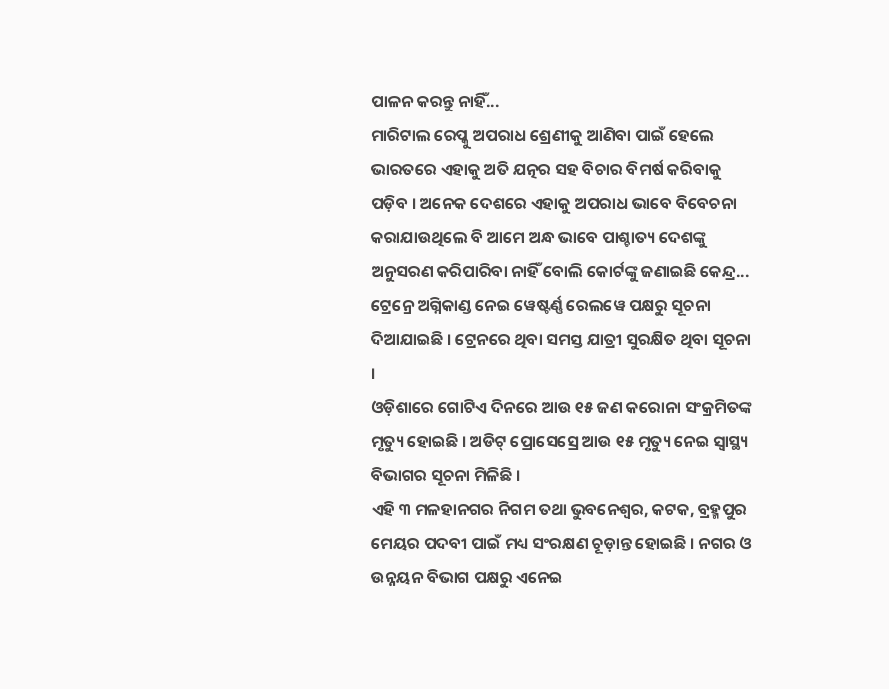ପାଳନ କରନ୍ତୁ ନାହିଁ...
ମାରିଟାଲ ରେପ୍କୁ ଅପରାଧ ଶ୍ରେଣୀକୁ ଆଣିବା ପାଇଁ ହେଲେ ଭାରତରେ ଏହାକୁ ଅତି ଯତ୍ନର ସହ ବିଚାର ବିମର୍ଷ କରିବାକୁ ପଡ଼ିବ । ଅନେକ ଦେଶରେ ଏହାକୁ ଅପରାଧ ଭାବେ ବିବେଚନା କରାଯାଉଥିଲେ ବି ଆମେ ଅନ୍ଧ ଭାବେ ପାଶ୍ଚାତ୍ୟ ଦେଶଙ୍କୁ ଅନୁସରଣ କରିପାରିବା ନାହିଁ ବୋଲି କୋର୍ଟଙ୍କୁ ଜଣାଇଛି କେନ୍ଦ୍ର...
ଟ୍ରେନ୍ରେ ଅଗ୍ନିକାଣ୍ଡ ନେଇ ୱେଷ୍ଟର୍ଣ୍ଣ ରେଲୱେ ପକ୍ଷରୁ ସୂଚନା ଦିଆଯାଇଛି । ଟ୍ରେନରେ ଥିବା ସମସ୍ତ ଯାତ୍ରୀ ସୁରକ୍ଷିତ ଥିବା ସୂଚନା ।
ଓଡ଼ିଶାରେ ଗୋଟିଏ ଦିନରେ ଆଉ ୧୫ ଜଣ କରୋନା ସଂକ୍ରମିତଙ୍କ ମୃତ୍ୟୁ ହୋଇଛି । ଅଡିଟ୍ ପ୍ରୋସେସ୍ରେ ଆଉ ୧୫ ମୃତ୍ୟୁ ନେଇ ସ୍ୱାସ୍ଥ୍ୟ ବିଭାଗର ସୂଚନା ମିଳିଛି ।
ଏହି ୩ ମଳହାନଗର ନିଗମ ତଥା ଭୁବନେଶ୍ୱର, କଟକ, ବ୍ରହ୍ମପୁର ମେୟର ପଦବୀ ପାଇଁ ମଧ୍ୟ ସଂରକ୍ଷଣ ଚୂଡ଼ାନ୍ତ ହୋଇଛି । ନଗର ଓ ଉନ୍ନୟନ ବିଭାଗ ପକ୍ଷରୁ ଏନେଇ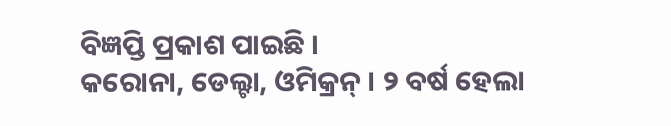ବିଜ୍ଞପ୍ତି ପ୍ରକାଶ ପାଇଛି ।
କରୋନା, ଡେଲ୍ଟା, ଓମିକ୍ରନ୍ । ୨ ବର୍ଷ ହେଲା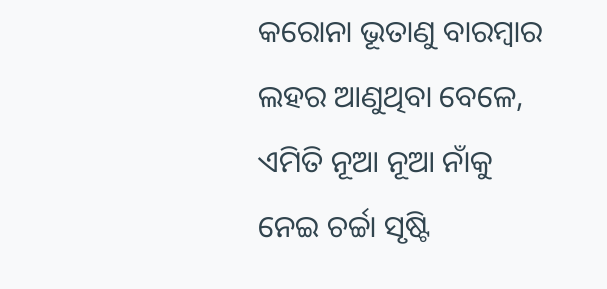କରୋନା ଭୂତାଣୁ ବାରମ୍ବାର ଲହର ଆଣୁଥିବା ବେଳେ, ଏମିତି ନୂଆ ନୂଆ ନାଁକୁ ନେଇ ଚର୍ଚ୍ଚା ସୃଷ୍ଟି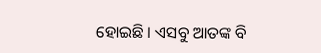ହୋଇଛି । ଏସବୁ ଆତଙ୍କ ବି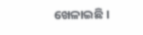ଖେଳାଇଛି ।